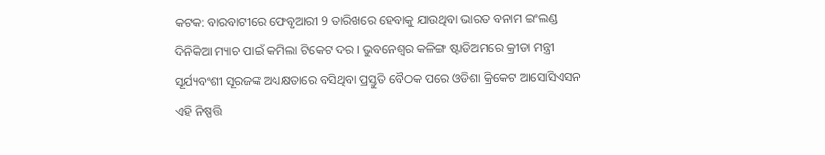କଟକ: ବାରବାଟୀରେ ଫେବୃଆରୀ 9 ତାରିଖରେ ହେବାକୁ ଯାଉଥିବା ଭାରତ ବନାମ ଇଂଲଣ୍ଡ ଦିନିକିଆ ମ୍ୟାଚ ପାଇଁ କମିଲା ଟିକେଟ ଦର । ଭୁବନେଶ୍ୱର କଳିଙ୍ଗ ଷ୍ଟାଡିଅମରେ କ୍ରୀଡା ମନ୍ତ୍ରୀ ସୂର୍ଯ୍ୟବଂଶୀ ସୂରଜଙ୍କ ଅଧ୍ୟକ୍ଷତାରେ ବସିଥିବା ପ୍ରସ୍ତୁତି ବୈଠକ ପରେ ଓଡିଶା କ୍ରିକେଟ ଆସୋସିଏସନ ଏହି ନିଷ୍ପତ୍ତି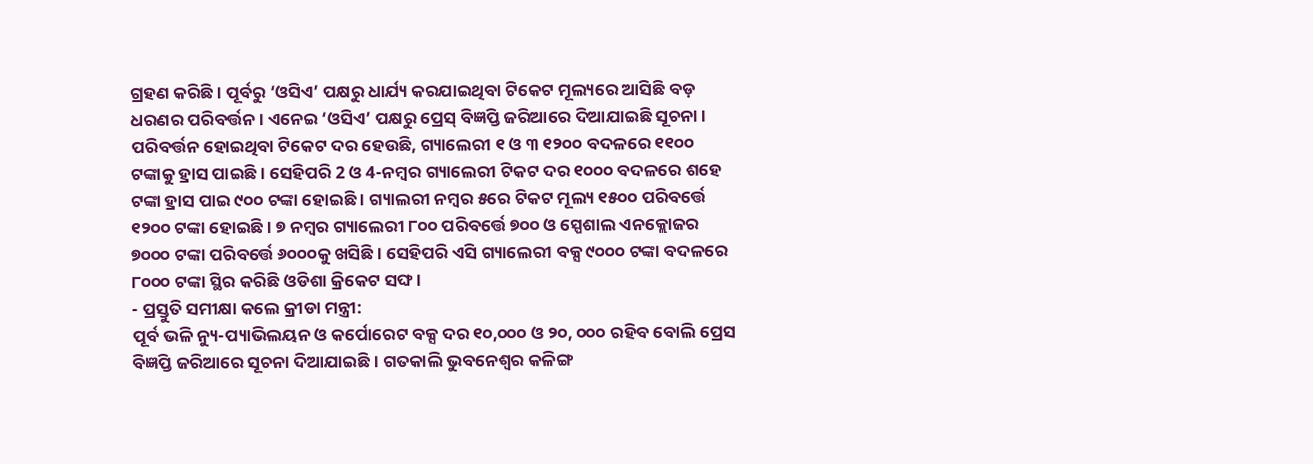ଗ୍ରହଣ କରିଛି । ପୂର୍ବରୁ ‘ଓସିଏ’ ପକ୍ଷରୁ ଧାର୍ଯ୍ୟ କରଯାଇଥିବା ଟିକେଟ ମୂଲ୍ୟରେ ଆସିଛି ବଡ଼ ଧରଣର ପରିବର୍ତ୍ତନ । ଏନେଇ ‘ଓସିଏ’ ପକ୍ଷରୁ ପ୍ରେସ୍ ବିଜ୍ଞପ୍ତି ଜରିଆରେ ଦିଆଯାଇଛି ସୂଚନା ।
ପରିବର୍ତ୍ତନ ହୋଇଥିବା ଟିକେଟ ଦର ହେଉଛି, ଗ୍ୟାଲେରୀ ୧ ଓ ୩ ୧୨୦୦ ବଦଳରେ ୧୧୦୦ ଟଙ୍କାକୁ ହ୍ରାସ ପାଇଛି । ସେହିପରି 2 ଓ 4-ନମ୍ବର ଗ୍ୟାଲେରୀ ଟିକଟ ଦର ୧୦୦୦ ବଦଳରେ ଶହେ ଟଙ୍କା ହ୍ରାସ ପାଇ ୯୦୦ ଟଙ୍କା ହୋଇଛି । ଗ୍ୟାଲରୀ ନମ୍ବର ୫ରେ ଟିକଟ ମୂଲ୍ୟ ୧୫୦୦ ପରିବର୍ତ୍ତେ ୧୨୦୦ ଟଙ୍କା ହୋଇଛି । ୭ ନମ୍ବର ଗ୍ୟାଲେରୀ ୮୦୦ ପରିବର୍ତ୍ତେ ୭୦୦ ଓ ସ୍ପେଶାଲ ଏନକ୍ଲୋଜର ୭୦୦୦ ଟଙ୍କା ପରିବର୍ତ୍ତେ ୬୦୦୦କୁ ଖସିଛି । ସେହିପରି ଏସି ଗ୍ୟାଲେରୀ ବକ୍ସ ୯୦୦୦ ଟଙ୍କା ବଦଳରେ ୮୦୦୦ ଟଙ୍କା ସ୍ଥିର କରିଛି ଓଡିଶା କ୍ରିକେଟ ସଙ୍ଘ ।
- ପ୍ରସ୍ତୁତି ସମୀକ୍ଷା କଲେ କ୍ରୀଡା ମନ୍ତ୍ରୀ:
ପୂର୍ବ ଭଳି ନ୍ୟୁ-ପ୍ୟାଭିଲୟନ ଓ କର୍ପୋରେଟ ବକ୍ସ ଦର ୧୦,୦୦୦ ଓ ୨୦, ୦୦୦ ରହିବ ବୋଲି ପ୍ରେସ ବିଜ୍ଞପ୍ତି ଜରିଆରେ ସୂଚନା ଦିଆଯାଇଛି । ଗତକାଲି ଭୁବନେଶ୍ୱର କଳିଙ୍ଗ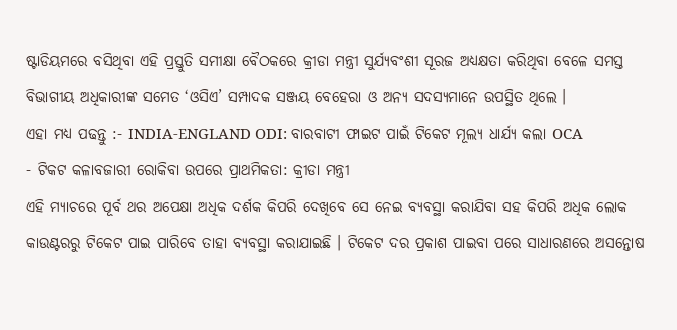ଷ୍ଟାଡିୟମରେ ବସିଥିବା ଏହି ପ୍ରସ୍ତୁତି ସମୀକ୍ଷା ବୈଠକରେ କ୍ରୀଡା ମନ୍ତ୍ରୀ ସୁର୍ଯ୍ୟବଂଶୀ ସୂରଜ ଅଧ୍ୟକ୍ଷତା କରିଥିବା ବେଳେ ସମସ୍ତ ବିଭାଗୀୟ ଅଧିକାରୀଙ୍କ ସମେତ ‘ଓସିଏ’ ସମ୍ପାଦକ ସଞ୍ଜୟ ବେହେରା ଓ ଅନ୍ୟ ସଦସ୍ୟମାନେ ଉପସ୍ଥିତ ଥିଲେ ।
ଏହା ମଧ୍ୟ ପଢନ୍ତୁ :- INDIA-ENGLAND ODI: ବାରବାଟୀ ଫାଇଟ ପାଇଁ ଟିକେଟ ମୂଲ୍ୟ ଧାର୍ଯ୍ୟ କଲା OCA
- ଟିକଟ କଳାବଜାରୀ ରୋକିବା ଉପରେ ପ୍ରାଥମିକତା: କ୍ରୀଡା ମନ୍ତ୍ରୀ
ଏହି ମ୍ୟାଚରେ ପୂର୍ବ ଥର ଅପେକ୍ଷା ଅଧିକ ଦର୍ଶକ କିପରି ଦେଖିବେ ସେ ନେଇ ବ୍ୟବସ୍ଥା କରାଯିବା ସହ କିପରି ଅଧିକ ଲୋକ କାଉଣ୍ଟରରୁ ଟିକେଟ ପାଇ ପାରିବେ ତାହା ବ୍ୟବସ୍ଥା କରାଯାଇଛି । ଟିକେଟ ଦର ପ୍ରକାଶ ପାଇବା ପରେ ସାଧାରଣରେ ଅସନ୍ତୋଷ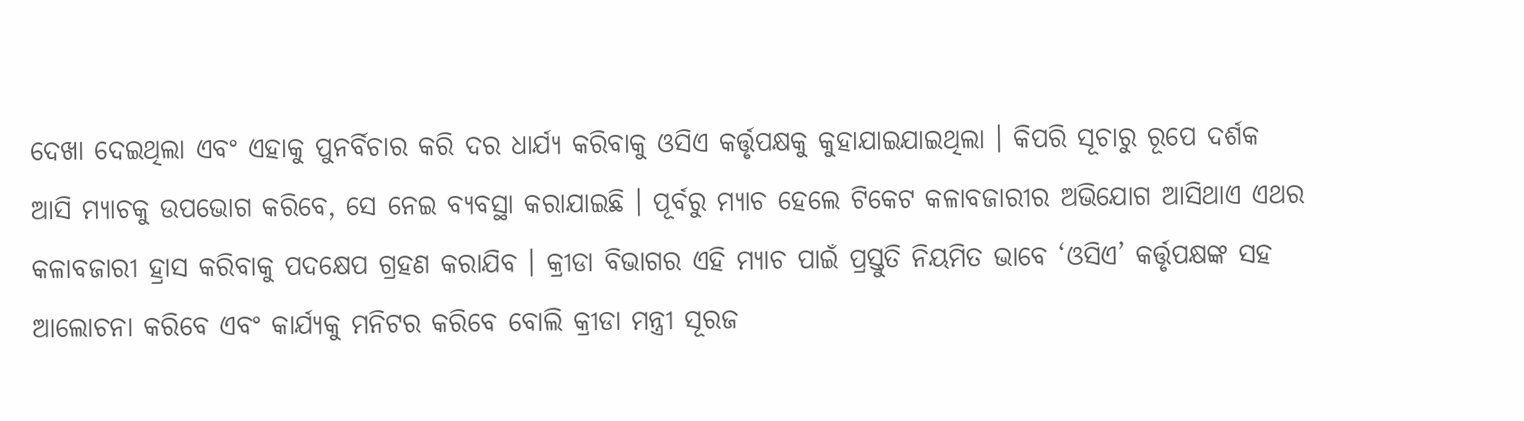ଦେଖା ଦେଇଥିଲା ଏବଂ ଏହାକୁ ପୁନର୍ବିଚାର କରି ଦର ଧାର୍ଯ୍ୟ କରିବାକୁ ଓସିଏ କର୍ତ୍ତୃପକ୍ଷକୁ କୁହାଯାଇଯାଇଥିଲା । କିପରି ସୂଚାରୁ ରୂପେ ଦର୍ଶକ ଆସି ମ୍ୟାଚକୁ ଉପଭୋଗ କରିବେ, ସେ ନେଇ ବ୍ୟବସ୍ଥା କରାଯାଇଛି । ପୂର୍ବରୁ ମ୍ୟାଚ ହେଲେ ଟିକେଟ କଳାବଜାରୀର ଅଭିଯୋଗ ଆସିଥାଏ ଏଥର କଳାବଜାରୀ ହ୍ରାସ କରିବାକୁ ପଦକ୍ଷେପ ଗ୍ରହଣ କରାଯିବ । କ୍ରୀଡା ବିଭାଗର ଏହି ମ୍ୟାଚ ପାଇଁ ପ୍ରସ୍ତୁତି ନିୟମିତ ଭାବେ ‘ଓସିଏ’ କର୍ତ୍ତୃପକ୍ଷଙ୍କ ସହ ଆଲୋଚନା କରିବେ ଏବଂ କାର୍ଯ୍ୟକୁ ମନିଟର କରିବେ ବୋଲି କ୍ରୀଡା ମନ୍ତ୍ରୀ ସୂରଜ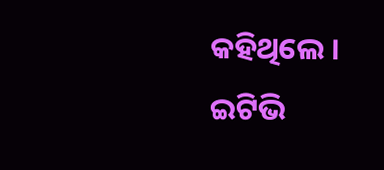କହିଥିଲେ ।
ଇଟିଭି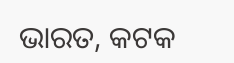ଭାରତ, କଟକ